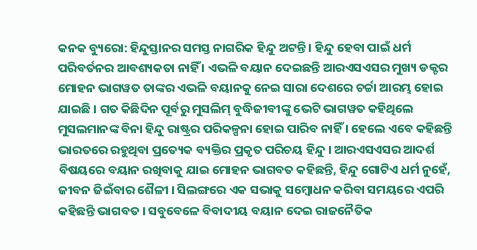କନକ ବ୍ୟୁରୋ: ହିନ୍ଦୁସ୍ତାନର ସମସ୍ତ ନାଗରିକ ହିନ୍ଦୁ ଅଟନ୍ତି । ହିନ୍ଦୁ ହେବା ପାଇଁ ଧର୍ମ ପରିବର୍ତନର ଆବଶ୍ୟକତା ନାହିଁ । ଏଭଳି ବୟାନ ଦେଇଛନ୍ତି ଆରଏସଏସର ମୁଖ୍ୟ ଡକ୍ଟର ମୋହନ ଭାଗୱତ ତାଙ୍କର ଏଭଳି ବୟାନକୁ ନେଇ ସାରା ଦେଶରେ ଚର୍ଚ୍ଚା ଆରମ୍ଭ ହୋଇ ଯାଇଛି । ଗତ କିଛିଦିନ ପୂର୍ବରୁ ମୁସଲିମ୍ ବୁଦ୍ଧିଜୀବୀଙ୍କୁ ଭେଟି ଭାଗୱତ କହିଥିଲେ ମୁସଲମାନଙ୍କ ବିନା ହିନ୍ଦୁ ରାଷ୍ଟ୍ରର ପରିକଳ୍ପନା ହୋଇ ପାରିବ ନାହିଁ । ହେଲେ ଏବେ କହିଛନ୍ତି ଭାରତରେ ରହୁଥିବା ପ୍ରତ୍ୟେକ ବ୍ୟକ୍ତିର ପ୍ରକୃତ ପରିଚୟ ହିନ୍ଦୁ । ଆରଏସଏସର ଆଦର୍ଶ ବିଷୟରେ ବୟାନ ରଖିବାକୁ ଯାଇ ମୋହନ ଭାଗବତ କହିଛନ୍ତି, ହିନ୍ଦୁ ଗୋଟିଏ ଧର୍ମ ନୁହେଁ, ଜୀବନ ଜିଇଁବାର ଶୈଳୀ । ସିଲଙ୍ଗରେ ଏକ ସଭାକୁ ସମ୍ବୋଧନ କରିବା ସମୟରେ ଏପରି କହିଛନ୍ତି ଭାଗବତ । ସବୁବେଳେ ବିବାଦୀୟ ବୟାନ ଦେଇ ରାଜନୈତିକ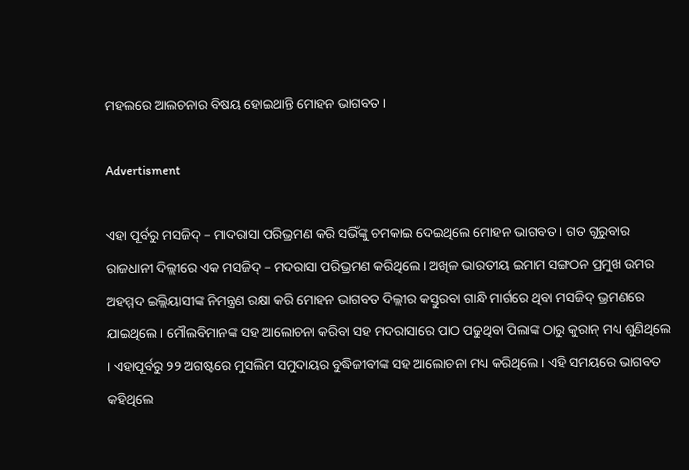ମହଲରେ ଆଲଚନାର ବିଷୟ ହୋଇଥାନ୍ତି ମୋହନ ଭାଗବତ ।

Advertisment

ଏହା ପୂର୍ବରୁ ମସଜିଦ୍ – ମାଦରାସା ପରିଭ୍ରମଣ କରି ସଭିଁଙ୍କୁ ଚମକାଇ ଦେଇଥିଲେ ମୋହନ ଭାଗବତ । ଗତ ଗୁରୁବାର ରାଜଧାନୀ ଦିଲ୍ଲୀରେ ଏକ ମସଜିଦ୍ – ମଦରାସା ପରିଭ୍ରମଣ କରିଥିଲେ । ଅଖିଳ ଭାରତୀୟ ଇମାମ ସଙ୍ଗଠନ ପ୍ରମୁଖ ଉମର ଅହମ୍ମଦ ଇଲ୍ଲିୟାସୀଙ୍କ ନିମନ୍ତ୍ରଣ ରକ୍ଷା କରି ମୋହନ ଭାଗବତ ଦିଲ୍ଲୀର କସ୍ତୁରବା ଗାନ୍ଧି ମାର୍ଗରେ ଥିବା ମସଜିଦ୍ ଭ୍ରମଣରେ ଯାଇଥିଲେ । ମୌଲବିମାନଙ୍କ ସହ ଆଲୋଚନା କରିବା ସହ ମଦରାସାରେ ପାଠ ପଢୁଥିବା ପିଲାଙ୍କ ଠାରୁ କୁରାନ୍ ମଧ୍ୟ ଶୁଣିଥିଲେ । ଏହାପୂର୍ବରୁ ୨୨ ଅଗଷ୍ଟରେ ମୁସଲିମ ସମୁଦାୟର ବୁଦ୍ଧିଜୀବୀଙ୍କ ସହ ଆଲୋଚନା ମଧ୍ୟ କରିଥିଲେ । ଏହି ସମୟରେ ଭାଗବତ କହିଥିଲେ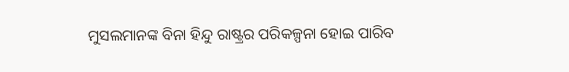ମୁସଲମାନଙ୍କ ବିନା ହିନ୍ଦୁ ରାଷ୍ଟ୍ରର ପରିକଳ୍ପନା ହୋଇ ପାରିବ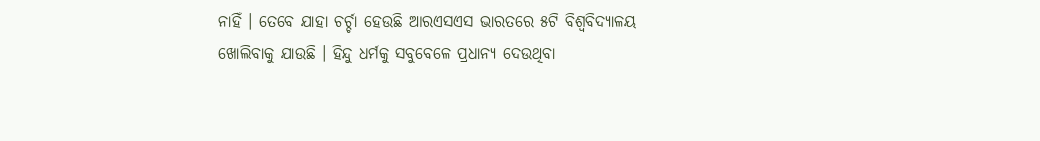ନାହିଁ । ତେବେ ଯାହା ଚର୍ଚ୍ଚା ହେଉଛି ଆରଏସଏସ ଭାରତରେ ୫ଟି ବିଶ୍ୱବିଦ୍ୟାଳୟ ଖୋଲିବାକୁ ଯାଉଛି । ହିନ୍ଦୁ ଧର୍ମକୁ ସବୁବେଳେ ପ୍ରଧାନ୍ୟ ଦେଉଥିବା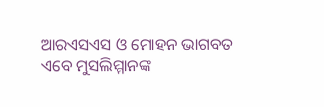ଆରଏସଏସ ଓ ମୋହନ ଭାଗବତ ଏବେ ମୁସଲିମ୍ମାନଙ୍କ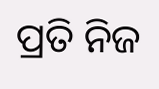ପ୍ରତି ନିଜ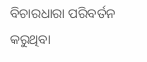ବିଚାରଧାରା ପରିବର୍ତନ କରୁଥିବା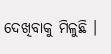ଦେଖିବାକୁ ମିଳୁଛି ।